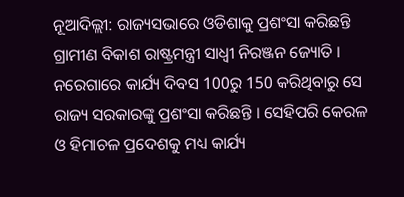ନୂଆଦିଲ୍ଲୀ: ରାଜ୍ୟସଭାରେ ଓଡିଶାକୁ ପ୍ରଶଂସା କରିଛନ୍ତି ଗ୍ରାମୀଣ ବିକାଶ ରାଷ୍ଟ୍ରମନ୍ତ୍ରୀ ସାଧ୍ବୀ ନିରଞ୍ଜନ ଜ୍ୟୋତି । ନରେଗାରେ କାର୍ଯ୍ୟ ଦିବସ 100ରୁ 150 କରିଥିବାରୁ ସେ ରାଜ୍ୟ ସରକାରଙ୍କୁ ପ୍ରଶଂସା କରିଛନ୍ତି । ସେହିପରି କେରଳ ଓ ହିମାଚଳ ପ୍ରଦେଶକୁ ମଧ୍ୟ କାର୍ଯ୍ୟ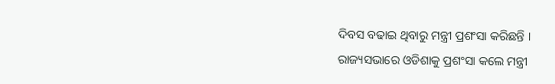ଦିବସ ବଢାଇ ଥିବାରୁ ମନ୍ତ୍ରୀ ପ୍ରଶଂସା କରିଛନ୍ତି ।
ରାଜ୍ୟସଭାରେ ଓଡିଶାକୁ ପ୍ରଶଂସା କଲେ ମନ୍ତ୍ରୀ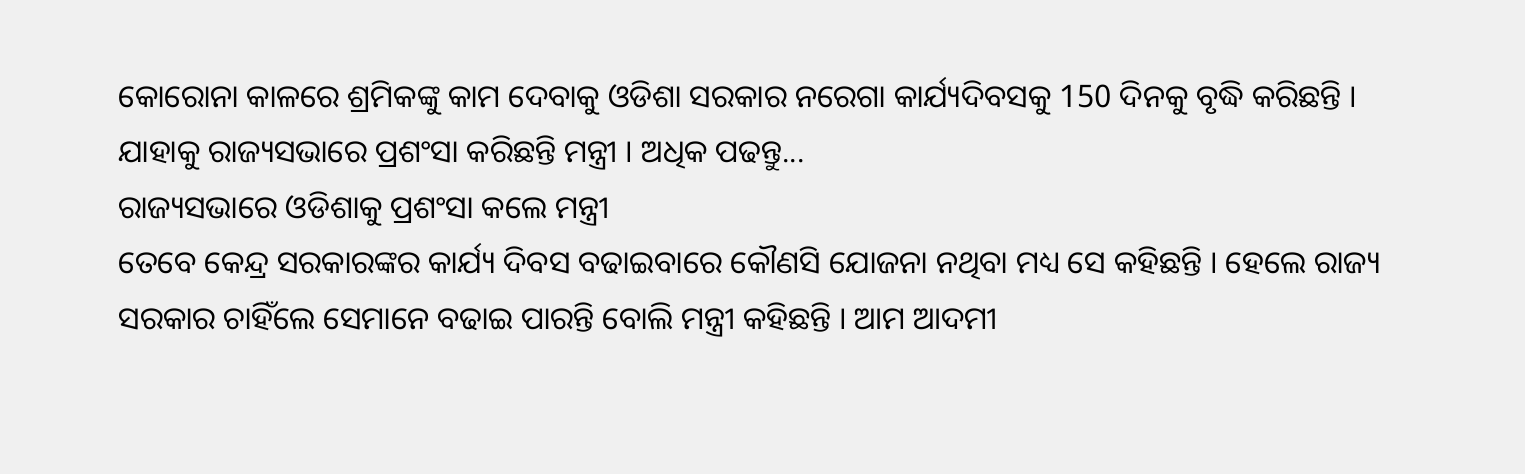କୋରୋନା କାଳରେ ଶ୍ରମିକଙ୍କୁ କାମ ଦେବାକୁ ଓଡିଶା ସରକାର ନରେଗା କାର୍ଯ୍ୟଦିବସକୁ 150 ଦିନକୁ ବୃଦ୍ଧି କରିଛନ୍ତି । ଯାହାକୁ ରାଜ୍ୟସଭାରେ ପ୍ରଶଂସା କରିଛନ୍ତି ମନ୍ତ୍ରୀ । ଅଧିକ ପଢନ୍ତୁ...
ରାଜ୍ୟସଭାରେ ଓଡିଶାକୁ ପ୍ରଶଂସା କଲେ ମନ୍ତ୍ରୀ
ତେବେ କେନ୍ଦ୍ର ସରକାରଙ୍କର କାର୍ଯ୍ୟ ଦିବସ ବଢାଇବାରେ କୌଣସି ଯୋଜନା ନଥିବା ମଧ୍ୟ ସେ କହିଛନ୍ତି । ହେଲେ ରାଜ୍ୟ ସରକାର ଚାହିଁଲେ ସେମାନେ ବଢାଇ ପାରନ୍ତି ବୋଲି ମନ୍ତ୍ରୀ କହିଛନ୍ତି । ଆମ ଆଦମୀ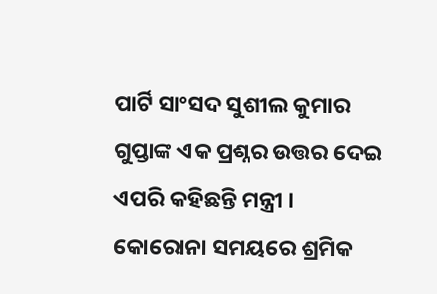ପାର୍ଟି ସାଂସଦ ସୁଶୀଲ କୁମାର ଗୁପ୍ତାଙ୍କ ଏକ ପ୍ରଶ୍ନର ଉତ୍ତର ଦେଇ ଏପରି କହିଛନ୍ତି ମନ୍ତ୍ରୀ ।
କୋରୋନା ସମୟରେ ଶ୍ରମିକ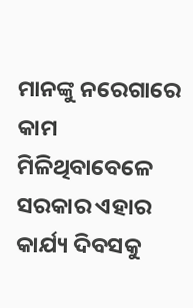ମାନଙ୍କୁ ନରେଗାରେ କାମ ମିଳିଥିବାବେଳେ ସରକାର ଏହାର କାର୍ଯ୍ୟ ଦିବସକୁ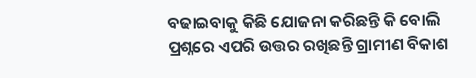ବଢାଇବାକୁ କିଛି ଯୋଜନା କରିଛନ୍ତି କି ବୋଲି ପ୍ରଶ୍ନରେ ଏପରି ଉତ୍ତର ରଖିଛନ୍ତି ଗ୍ରାମୀଣ ବିକାଶ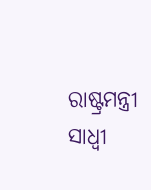ରାଷ୍ଟ୍ରମନ୍ତ୍ରୀ ସାଧ୍ବୀ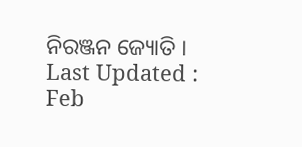ନିରଞ୍ଜନ ଜ୍ୟୋତି ।
Last Updated : Feb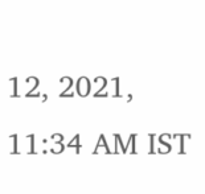12, 2021, 11:34 AM IST